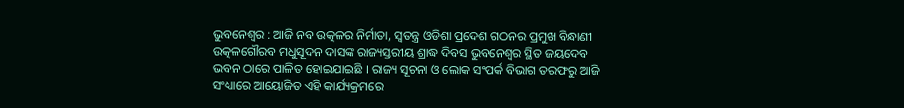ଭୁବନେଶ୍ୱର : ଆଜି ନବ ଉତ୍କଳର ନିର୍ମାତା, ସ୍ୱତନ୍ତ୍ର ଓଡିଶା ପ୍ରଦେଶ ଗଠନର ପ୍ରମୁଖ ବିନ୍ଧାଣୀ ଉତ୍କଳଗୌରବ ମଧୁସୂଦନ ଦାସଙ୍କ ରାଜ୍ୟସ୍ତରୀୟ ଶ୍ରାଦ୍ଧ ଦିବସ ଭୁବନେଶ୍ୱର ସ୍ଥିତ ଜୟଦେବ ଭବନ ଠାରେ ପାଳିତ ହୋଇଯାଇଛି । ରାଜ୍ୟ ସୂଚନା ଓ ଲୋକ ସଂପର୍କ ବିଭାଗ ତରଫରୁ ଆଜି ସଂଧ୍ୟାରେ ଆୟୋଜିତ ଏହି କାର୍ଯ୍ୟକ୍ରମରେ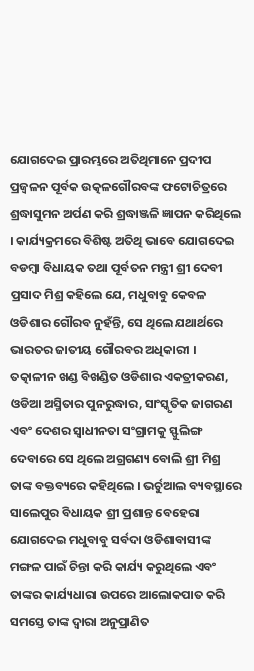ଯୋଗଦେଇ ପ୍ରାରମ୍ଭରେ ଅତିଥିମାନେ ପ୍ରଦୀପ ପ୍ରଜ୍ୱଳନ ପୂର୍ବକ ଉତ୍କଳଗୌରବଙ୍କ ଫଟୋଚିତ୍ରରେ ଶ୍ରଦ୍ଧାସୁମନ ଅର୍ପଣ କରି ଶ୍ରଦ୍ଧାଞ୍ଜଳି ଜ୍ଞାପନ କରିଥିଲେ । କାର୍ଯ୍ୟକ୍ରମରେ ବିଶିଷ୍ଟ ଅତିଥି ଭାବେ ଯୋଗଦେଇ ବଡମ୍ବା ବିଧାୟକ ତଥା ପୂର୍ବତନ ମନ୍ତ୍ରୀ ଶ୍ରୀ ଦେବୀ ପ୍ରସାଦ ମିଶ୍ର କହିଲେ ଯେ, ମଧୁବାବୁ କେବଳ ଓଡିଶାର ଗୌରବ ନୁହଁନ୍ତି, ସେ ଥିଲେ ଯଥାର୍ଥରେ ଭାରତର ଜାତୀୟ ଗୌରବର ଅଧିକାରୀ । ତତ୍କାଳୀନ ଖଣ୍ଡ ବିଖଣ୍ଡିତ ଓଡିଶାର ଏକତ୍ରୀକରଣ, ଓଡିଆ ଅସ୍ମିତାର ପୁନରୁଦ୍ଧାର, ସାଂସ୍କୃତିକ ଜାଗରଣ ଏବଂ ଦେଶର ସ୍ୱାଧୀନତା ସଂଗ୍ରାମକୁ ସ୍ଫୁଲିଙ୍ଗ ଦେବାରେ ସେ ଥିଲେ ଅଗ୍ରଗଣ୍ୟ ବୋଲି ଶ୍ରୀ ମିଶ୍ର ତାଙ୍କ ବକ୍ତବ୍ୟରେ କହିଥିଲେ । ଭର୍ଚୁଆଲ ବ୍ୟବସ୍ଥାରେ ସାଲେପୁର ବିଧାୟକ ଶ୍ରୀ ପ୍ରଶାନ୍ତ ବେହେରା ଯୋଗଦେଇ ମଧୁବାବୁ ସର୍ବଦା ଓଡିଶାବାସୀଙ୍କ ମଙ୍ଗଳ ପାଇଁ ଚିନ୍ତା କରି କାର୍ଯ୍ୟ କରୁଥିଲେ ଏବଂ ତାଙ୍କର କାର୍ଯ୍ୟଧାରା ଉପରେ ଆଲୋକପାତ କରି ସମସ୍ତେ ତାଙ୍କ ଦ୍ୱାରା ଅନୁପ୍ରାଣିତ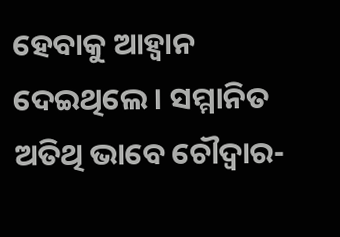ହେବାକୁ ଆହ୍ୱାନ ଦେଇଥିଲେ । ସମ୍ମାନିତ ଅତିଥି ଭାବେ ଚୌଦ୍ୱାର-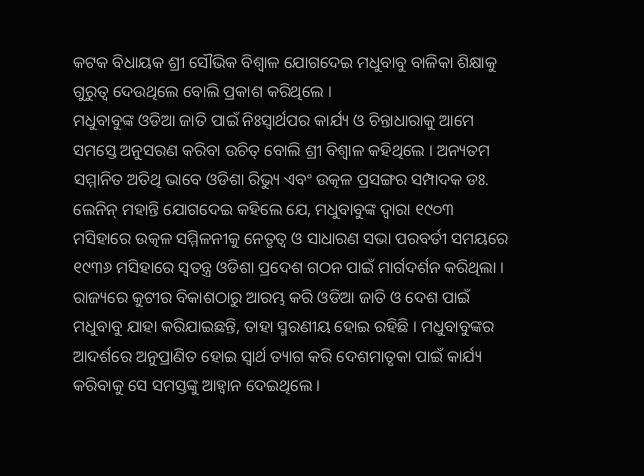କଟକ ବିଧାୟକ ଶ୍ରୀ ସୌଭିକ ବିଶ୍ୱାଳ ଯୋଗଦେଇ ମଧୁବାବୁ ବାଳିକା ଶିକ୍ଷାକୁ ଗୁରୁତ୍ୱ ଦେଉଥିଲେ ବୋଲି ପ୍ରକାଶ କରିଥିଲେ ।
ମଧୁବାବୁଙ୍କ ଓଡିଆ ଜାତି ପାଇଁ ନିଃସ୍ୱାର୍ଥପର କାର୍ଯ୍ୟ ଓ ଚିନ୍ତାଧାରାକୁ ଆମେ ସମସ୍ତେ ଅନୁସରଣ କରିବା ଉଚିତ୍ ବୋଲି ଶ୍ରୀ ବିଶ୍ୱାଳ କହିଥିଲେ । ଅନ୍ୟତମ ସମ୍ମାନିତ ଅତିଥି ଭାବେ ଓଡିଶା ରିଭ୍ୟୁ ଏବଂ ଉତ୍କଳ ପ୍ରସଙ୍ଗର ସମ୍ପାଦକ ଡଃ. ଲେନିନ୍ ମହାନ୍ତି ଯୋଗଦେଇ କହିଲେ ଯେ, ମଧୁବାବୁଙ୍କ ଦ୍ୱାରା ୧୯୦୩ ମସିହାରେ ଉତ୍କଳ ସମ୍ମିଳନୀକୁ ନେତୃତ୍ୱ ଓ ସାଧାରଣ ସଭା ପରବର୍ତୀ ସମୟରେ ୧୯୩୬ ମସିହାରେ ସ୍ୱତନ୍ତ୍ର ଓଡିଶା ପ୍ରଦେଶ ଗଠନ ପାଇଁ ମାର୍ଗଦର୍ଶନ କରିଥିଲା । ରାଜ୍ୟରେ କୁଟୀର ବିକାଶଠାରୁ ଆରମ୍ଭ କରି ଓଡିଆ ଜାତି ଓ ଦେଶ ପାଇଁ ମଧୁବାବୁ ଯାହା କରିଯାଇଛନ୍ତି, ତାହା ସ୍ମରଣୀୟ ହୋଇ ରହିଛି । ମଧୁବାବୁଙ୍କର ଆଦର୍ଶରେ ଅନୁପ୍ରାଣିତ ହୋଇ ସ୍ୱାର୍ଥ ତ୍ୟାଗ କରି ଦେଶମାତୃକା ପାଇଁ କାର୍ଯ୍ୟ କରିବାକୁ ସେ ସମସ୍ତଙ୍କୁ ଆହ୍ୱାନ ଦେଇଥିଲେ ।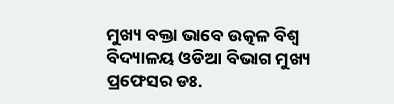ମୁଖ୍ୟ ବକ୍ତା ଭାବେ ଉତ୍କଳ ବିଶ୍ୱ ବିଦ୍ୟାଳୟ ଓଡିଆ ବିଭାଗ ମୁଖ୍ୟ ପ୍ରଫେସର ଡଃ.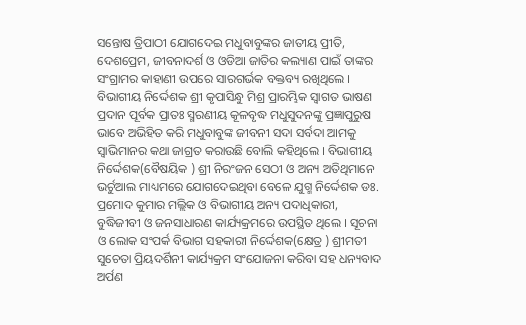ସନ୍ତୋଷ ତ୍ରିପାଠୀ ଯୋଗଦେଇ ମଧୁବାବୁଙ୍କର ଜାତୀୟ ପ୍ରୀତି, ଦେଶପ୍ରେମ, ଜୀବନାଦର୍ଶ ଓ ଓଡିଆ ଜାତିର କଲ୍ୟାଣ ପାଇଁ ତାଙ୍କର ସଂଗ୍ରାମର କାହାଣୀ ଉପରେ ସାରଗର୍ଭକ ବକ୍ତବ୍ୟ ରଖିଥିଲେ । ବିଭାଗୀୟ ନିର୍ଦ୍ଦେଶକ ଶ୍ରୀ କୃପାସିନ୍ଧୁ ମିଶ୍ର ପ୍ରାରମ୍ଭିକ ସ୍ୱାଗତ ଭାଷଣ ପ୍ରଦାନ ପୂର୍ବକ ପ୍ରାତଃ ସ୍ମରଣୀୟ କୂଳବୃଦ୍ଧ ମଧୁସୁଦନଙ୍କୁ ପ୍ରଜ୍ଞାପୁରୁଷ ଭାବେ ଅଭିହିତ କରି ମଧୁବାବୁଙ୍କ ଜୀବନୀ ସଦା ସର୍ବଦା ଆମକୁ ସ୍ୱାଭିମାନର କଥା ଜାଗ୍ରତ କରାଉଛି ବୋଲି କହିଥିଲେ । ବିଭାଗୀୟ ନିର୍ଦ୍ଦେଶକ(ବୈଷୟିକ ) ଶ୍ରୀ ନିରଂଜନ ସେଠୀ ଓ ଅନ୍ୟ ଅତିଥିମାନେ ଭର୍ଚୁଆଲ ମାଧ୍ୟମରେ ଯୋଗଦେଇଥିବା ବେଳେ ଯୁଗ୍ମ ନିର୍ଦ୍ଦେଶକ ଡଃ. ପ୍ରମୋଦ କୁମାର ମଲ୍ଲିକ ଓ ବିଭାଗୀୟ ଅନ୍ୟ ପଦାଧିକାରୀ, ବୁଦ୍ଧିଜୀବୀ ଓ ଜନସାଧାରଣ କାର୍ଯ୍ୟକ୍ରମରେ ଉପସ୍ଥିତ ଥିଲେ । ସୂଚନା ଓ ଲୋକ ସଂପର୍କ ବିଭାଗ ସହକାରୀ ନିର୍ଦ୍ଦେଶକ(କ୍ଷେତ୍ର ) ଶ୍ରୀମତୀ ସୁଚେତା ପ୍ରିୟଦର୍ଶିନୀ କାର୍ଯ୍ୟକ୍ରମ ସଂଯୋଜନା କରିବା ସହ ଧନ୍ୟବାଦ ଅର୍ପଣ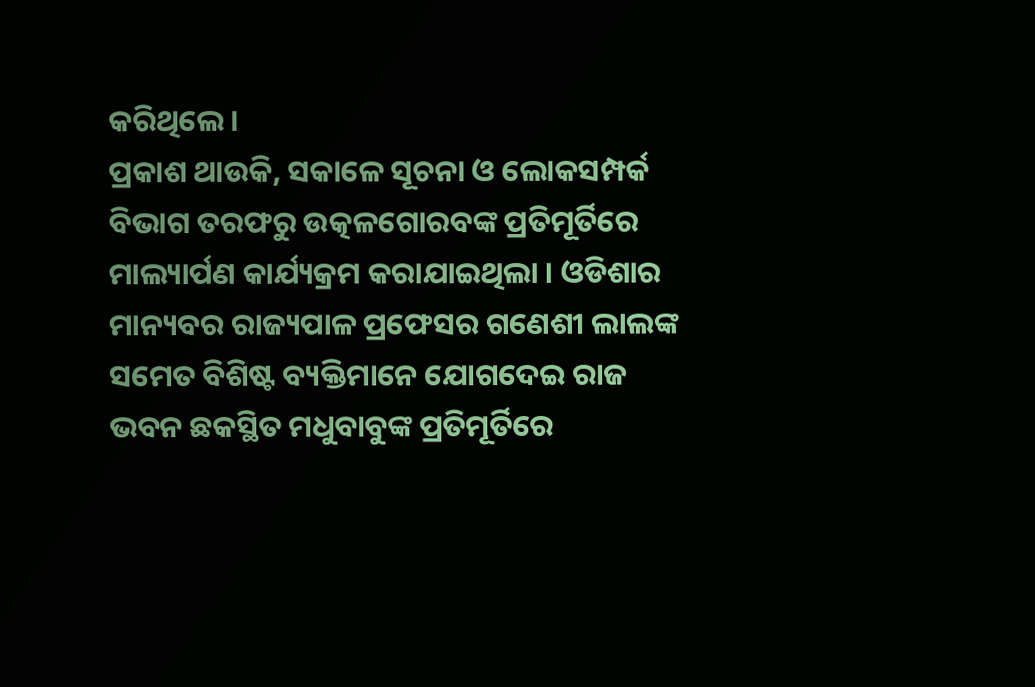କରିଥିଲେ ।
ପ୍ରକାଶ ଥାଉକି, ସକାଳେ ସୂଚନା ଓ ଲୋକସମ୍ପର୍କ ବିଭାଗ ତରଫରୁ ଉତ୍କଳଗୋରବଙ୍କ ପ୍ରତିମୂର୍ତିରେ ମାଲ୍ୟାର୍ପଣ କାର୍ଯ୍ୟକ୍ରମ କରାଯାଇଥିଲା । ଓଡିଶାର ମାନ୍ୟବର ରାଜ୍ୟପାଳ ପ୍ରଫେସର ଗଣେଶୀ ଲାଲଙ୍କ ସମେତ ବିଶିଷ୍ଟ ବ୍ୟକ୍ତିମାନେ ଯୋଗଦେଇ ରାଜ ଭବନ ଛକସ୍ଥିତ ମଧୁବାବୁଙ୍କ ପ୍ରତିମୂର୍ତିରେ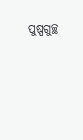ପୁଷ୍ପଗୁଚ୍ଛ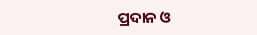ପ୍ରଦାନ ଓ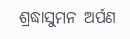ଶ୍ରଦ୍ଧାସୁମନ ଅର୍ପଣ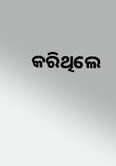କରିଥିଲେ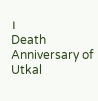।
Death Anniversary of Utkal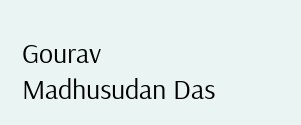Gourav Madhusudan Das